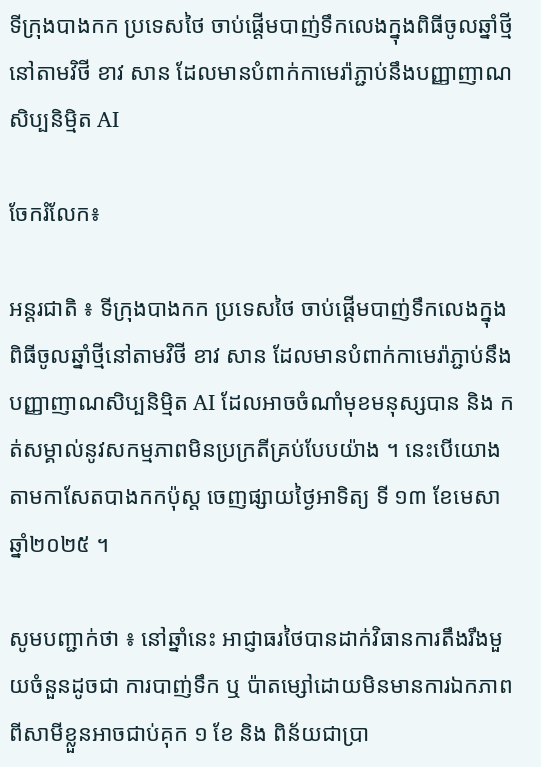ទីក្រុងបាងកក ប្រទេសថៃ ចាប់ផ្តើមបាញ់ទឹកលេងក្នុងពិធីចូលឆ្នាំថ្មីនៅតាមវិថី ខាវ សាន ដែលមានបំពាក់កាមេរ៉ាភ្ជាប់នឹងបញ្ញាញាណសិប្បនិម្មិត AI

ចែករំលែក៖

អន្តរជាតិ ៖ ទីក្រុងបាងកក ប្រទេសថៃ ចាប់ផ្តើមបាញ់ទឹកលេងក្នុងពិធីចូលឆ្នាំថ្មីនៅតាមវិថី ខាវ សាន ដែលមានបំពាក់កាមេរ៉ាភ្ជាប់នឹងបញ្ញាញាណសិប្បនិម្មិត AI ដែលអាចចំណាំមុខមនុស្សបាន និង កត់សម្គាល់នូវសកម្មភាពមិនប្រក្រតីគ្រប់បែបយ៉ាង ។ នេះបើយោងតាមកាសែតបាងកកប៉ុស្ត ចេញផ្សាយថ្ងៃអាទិត្យ ទី ១៣ ខែមេសា ឆ្នាំ២០២៥ ។

សូមបញ្ជាក់ថា ៖ នៅឆ្នាំនេះ អាជ្ញាធរថៃបានដាក់វិធានការតឹងរឹងមួយចំនួនដូចជា ការបាញ់ទឹក ឬ ប៉ាតម្សៅដោយមិនមានការឯកភាពពីសាមីខ្លួនអាចជាប់គុក ១ ខែ និង ពិន័យជាប្រា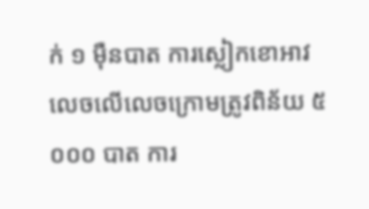ក់ ១ ម៉ឺនបាត ការស្លៀកខោអាវលេចលើលេចក្រោមត្រូវពិន័យ ៥ ០០០ បាត ការ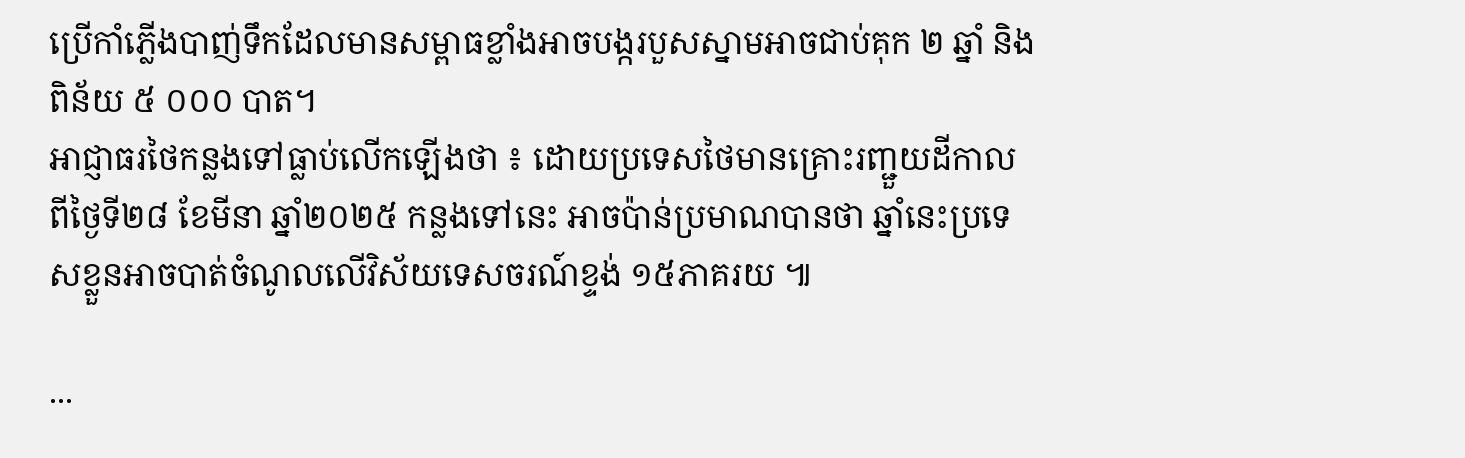ប្រើកាំភ្លើងបាញ់ទឹកដែលមានសម្ពាធខ្លាំងអាចបង្ករបួសស្នាមអាចជាប់គុក ២ ឆ្នាំ និង ពិន័យ ៥ ០០០ បាត។
អាជ្ញាធរថៃកន្លងទៅធ្លាប់លើកឡើងថា ៖ ដោយប្រទេសថៃមានគ្រោះរញ្ជួយដីកាលពីថ្ងៃទី២៨ ខែមីនា ឆ្នាំ២០២៥ កន្លងទៅនេះ អាចប៉ាន់ប្រមាណបានថា ឆ្នាំនេះប្រទេសខ្លួនអាចបាត់ចំណូលលើវិស័យទេសចរណ៍ខ្ទង់ ១៥ភាគរយ ៕

...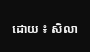ដោយ ៖ សិលា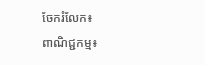ចែករំលែក៖
ពាណិជ្ជកម្ម៖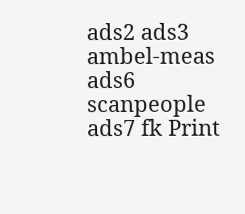ads2 ads3 ambel-meas ads6 scanpeople ads7 fk Print